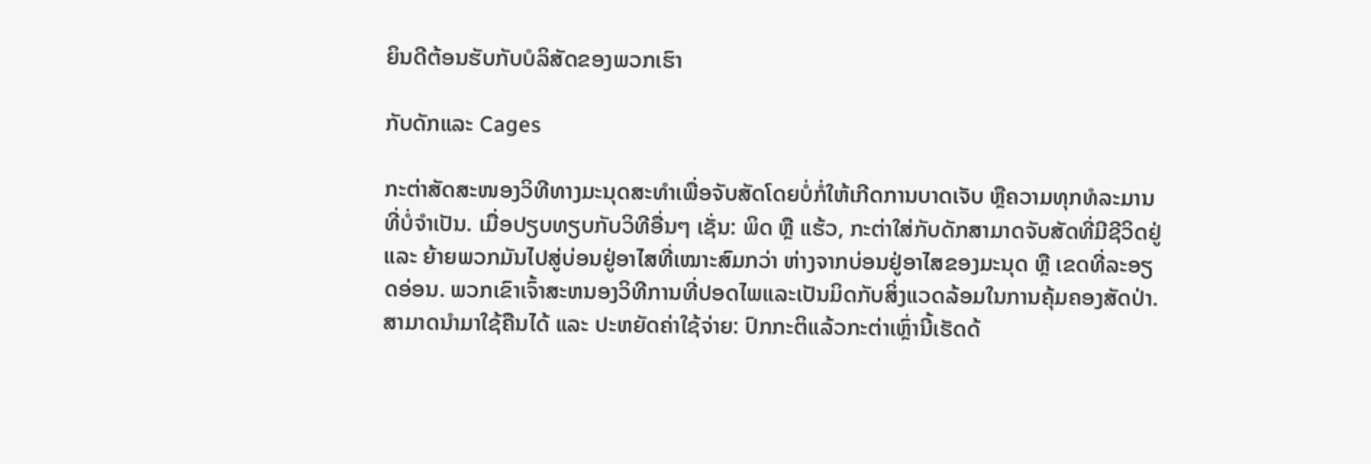ຍິນດີຕ້ອນຮັບກັບບໍລິສັດຂອງພວກເຮົາ

ກັບດັກແລະ Cages

ກະຕ່າສັດສະໜອງວິທີທາງມະນຸດສະທຳເພື່ອຈັບສັດໂດຍບໍ່ກໍ່ໃຫ້ເກີດການບາດເຈັບ ຫຼືຄວາມທຸກທໍລະມານທີ່ບໍ່ຈຳເປັນ. ເມື່ອປຽບທຽບກັບວິທີອື່ນໆ ເຊັ່ນ: ພິດ ຫຼື ແຮ້ວ, ກະຕ່າໃສ່ກັບດັກສາມາດຈັບສັດທີ່ມີຊີວິດຢູ່ ແລະ ຍ້າຍພວກມັນໄປສູ່ບ່ອນຢູ່ອາໄສທີ່ເໝາະສົມກວ່າ ຫ່າງຈາກບ່ອນຢູ່ອາໄສຂອງມະນຸດ ຫຼື ເຂດທີ່ລະອຽດອ່ອນ. ພວກເຂົາເຈົ້າສະຫນອງວິທີການທີ່ປອດໄພແລະເປັນມິດກັບສິ່ງແວດລ້ອມໃນການຄຸ້ມຄອງສັດປ່າ. ສາມາດນໍາມາໃຊ້ຄືນໄດ້ ແລະ ປະຫຍັດຄ່າໃຊ້ຈ່າຍ: ປົກກະຕິແລ້ວກະຕ່າເຫຼົ່ານີ້ເຮັດດ້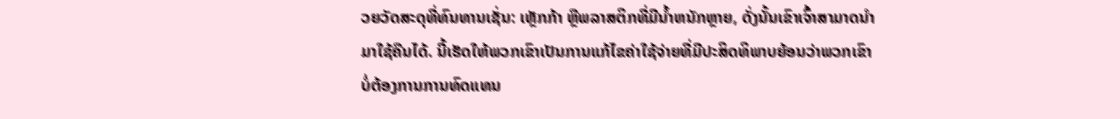ວຍວັດສະດຸທີ່ທົນທານເຊັ່ນ: ເຫຼັກກ້າ ຫຼືພລາສຕິກທີ່ມີນ້ຳຫນັກຫຼາຍ, ດັ່ງນັ້ນເຂົາເຈົ້າສາມາດນໍາມາໃຊ້ຄືນໄດ້. ນີ້ເຮັດໃຫ້ພວກເຂົາເປັນການແກ້ໄຂຄ່າໃຊ້ຈ່າຍທີ່ມີປະສິດທິພາບຍ້ອນວ່າພວກເຂົາບໍ່ຕ້ອງການການທົດແທນ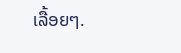ເລື້ອຍໆ.